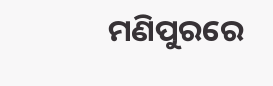ମଣିପୁରରେ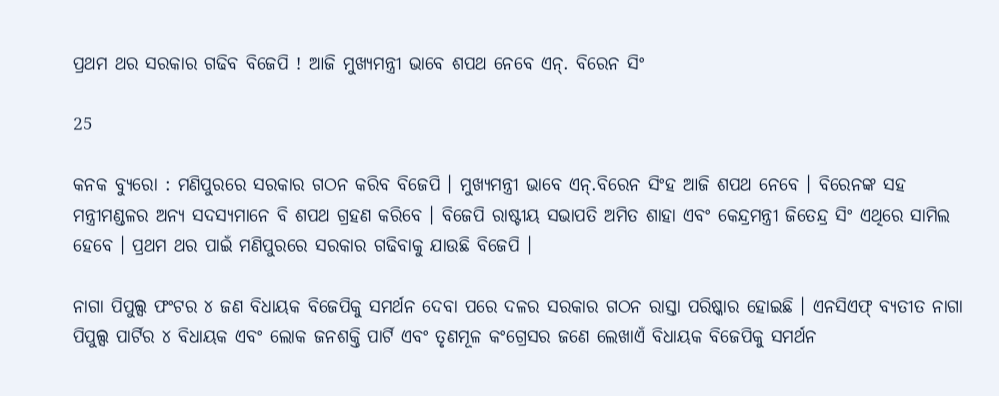ପ୍ରଥମ ଥର ସରକାର ଗଢିବ ବିଜେପି ! ଆଜି ମୁଖ୍ୟମନ୍ତ୍ରୀ ଭାବେ ଶପଥ ନେବେ ଏନ୍. ବିରେନ ସିଂ

25

କନକ ବ୍ୟୁରୋ : ମଣିପୁରରେ ସରକାର ଗଠନ କରିବ ବିଜେପି । ମୁଖ୍ୟମନ୍ତ୍ରୀ ଭାବେ ଏନ୍.ବିରେନ ସିଂହ ଆଜି ଶପଥ ନେବେ । ବିରେନଙ୍କ ସହ ମନ୍ତ୍ରୀମଣ୍ଡଳର ଅନ୍ୟ ସଦସ୍ୟମାନେ ବି ଶପଥ ଗ୍ରହଣ କରିବେ । ବିଜେପି ରାଷ୍ଟୀୟ ସଭାପତି ଅମିତ ଶାହା ଏବଂ କେନ୍ଦ୍ରମନ୍ତ୍ରୀ ଜିତେନ୍ଦ୍ର ସିଂ ଏଥିରେ ସାମିଲ ହେବେ । ପ୍ରଥମ ଥର ପାଇଁ ମଣିପୁରରେ ସରକାର ଗଢିବାକୁ ଯାଉଛି ବିଜେପି ।

ନାଗା ପିପୁଲ୍ସ ଫଂଟର ୪ ଜଣ ବିଧାୟକ ବିଜେପିକୁ ସମର୍ଥନ ଦେବା ପରେ ଦଳର ସରକାର ଗଠନ ରାସ୍ତା ପରିଷ୍କାର ହୋଇଛି । ଏନସିଏଫ୍ ବ୍ୟତୀତ ନାଗା ପିପୁଲ୍ସ ପାର୍ଟିର ୪ ବିଧାୟକ ଏବଂ ଲୋକ ଜନଶକ୍ତି ପାର୍ଟି ଏବଂ ତୃଣମୂଳ କଂଗ୍ରେସର ଜଣେ ଲେଖାଏଁ ବିଧାୟକ ବିଜେପିକୁ ସମର୍ଥନ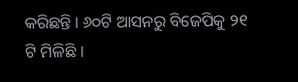କରିଛନ୍ତି । ୬୦ଟି ଆସନରୁ ବିଜେପିକୁ ୨୧ ଟି ମିଳିଛି ।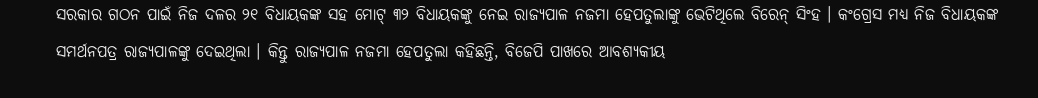ସରକାର ଗଠନ ପାଇଁ ନିଜ ଦଳର ୨୧ ବିଧାୟକଙ୍କ ସହ ମୋଟ୍ ୩୨ ବିଧାୟକଙ୍କୁ ନେଇ ରାଜ୍ୟପାଳ ନଜମା ହେପତୁଲାଙ୍କୁ ଭେଟିଥିଲେ ବିରେନ୍ ସିଂହ । କଂଗ୍ରେସ ମଧ୍ୟ ନିଜ ବିଧାୟକଙ୍କ ସମର୍ଥନପତ୍ର ରାଜ୍ୟପାଳଙ୍କୁ ଦେଇଥିଲା । କିନ୍ତୁ ରାଜ୍ୟପାଳ ନଜମା ହେପତୁଲା କହିଛନ୍ତି, ବିଜେପି ପାଖରେ ଆବଶ୍ୟକୀୟ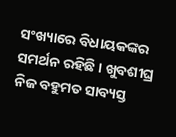ସଂଖ୍ୟାରେ ବିଧାୟକଙ୍କର ସମର୍ଥନ ରହିଛି । ଖୁବଶୀଘ୍ର ନିଜ ବହୁମତ ସାବ୍ୟସ୍ତ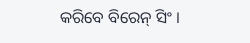କରିବେ ବିରେନ୍ ସିଂ ।